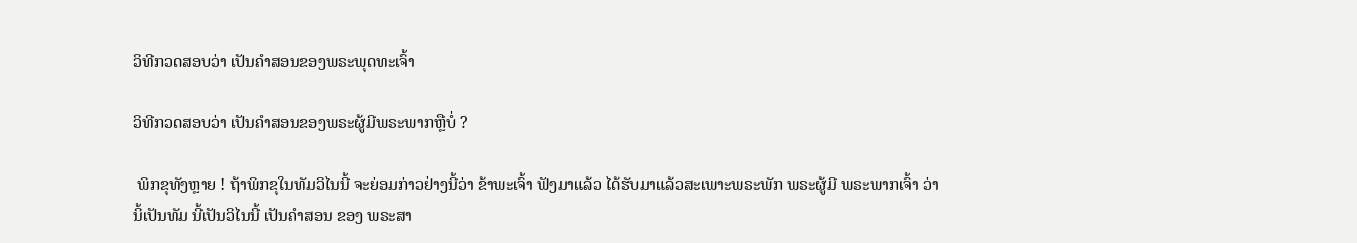ວິທີກວດສອບວ່າ ເປັນຄໍາສອນຂອງພຣະພຸດທະເຈົ້າ

ວິທີກວດສອບວ່າ ເປັນຄໍາສອນຂອງພຣະຜູ້ມີພຣະພາກຫຼືບໍ່ ?

 ພິກຂຸທັງຫຼາຍ ! ຖ້າພິກຂຸໃນທັມວິໄນນີ້ ຈະຍ່ອມກ່າວຢ່າງນີ້ວ່າ ຂ້າພະເຈົ້າ ຟັງມາແລ້ວ ໄດ້ຮັບມາແລ້ວສະເພາະພຣະພັກ ພຣະຜູ້ມີ ພຣະພາກເຈົ້າ ວ່ານິ້ເປັນທັມ ນີ້ເປັນວິໄນນີ້ ເປັນຄໍາສອນ ຂອງ ພຣະສາ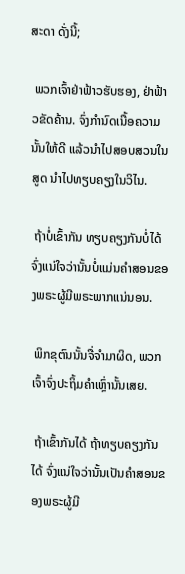ສະດາ ດັ່ງນີ້;

 ພວກເຈົ້າຢ່າຟ້າວຮັບຮອງ, ຢ່າຟ້າວຂັດຄ້ານ. ຈົ່ງກໍານົດເນື້ອຄວາມນັ້ນໃຫ້ດີ ແລ້ວນໍາໄປສອບສວນໃນສູດ ນໍາໄປທຽບຄຽງໃນວິໄນ.

 ຖ້າບໍ່ເຂົ້າກັນ ທຽບຄຽງກັນບໍ່ໄດ້ ຈົ່ງແນ່ໃຈວ່ານັ້ນບໍ່ແມ່ນຄໍາສອນຂອງພຣະຜູ້ມີພຣະພາກແນ່ນອນ.

 ພິກຂຸຕົນນັ້ນຈື່ຈໍາມາຜິດ, ພວກເຈົ້າຈົ່ງປະຖິ້ມຄໍາເຫຼົ່ານັ້ນເສຍ.

 ຖ້າເຂົ້າກັນໄດ້ ຖ້າທຽບຄຽງກັນໄດ້ ຈົ່ງແນ່ໃຈວ່ານັ້ນເປັນຄໍາສອນຂອງພຣະຜູ້ມີ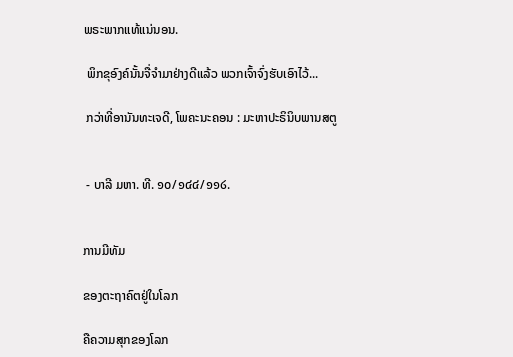ພຣະພາກແທ້ແນ່ນອນ.

 ພິກຂຸອົງຄ໌ນັ້ນຈື່ຈໍາມາຢ່າງດີແລ້ວ ພວກເຈົ້າຈົ່ງຮັບເອົາໄວ້...

 ກວ່າທີ່ອານັນທະເຈດີ, ໂພຄະນະຄອນ : ມະຫາປະຣິນິບພານສຕູ


 - ບາລີ ມຫາ. ທີ. ໑໐/໑໔໔/໑໑໒.


ການມີທັມ

ຂອງຕະຖາຄົຕຢູ່ໃນໂລກ

ຄືຄວາມສຸກຂອງໂລກ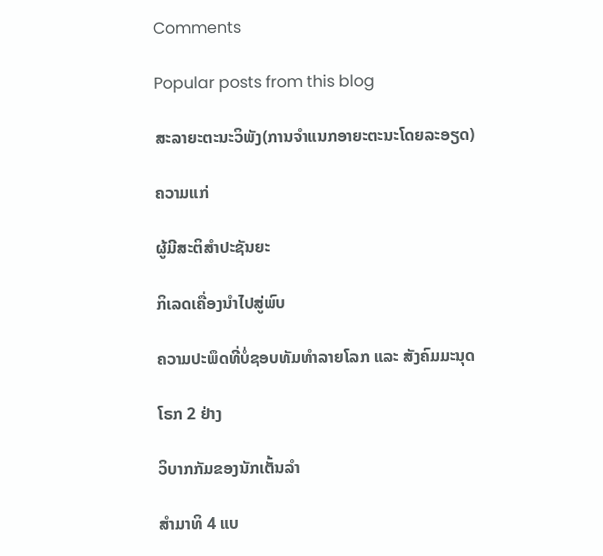Comments

Popular posts from this blog

ສະລາຍະຕະນະວິພັງ(ການຈຳແນກອາຍະຕະນະໂດຍລະອຽດ)

ຄວາມແກ່

ຜູ້ມີສະຕິສຳປະຊັນຍະ

ກິເລດເຄື່ອງນຳໄປສູ່ພົບ

ຄວາມປະພຶດທີ່ບໍ່ຊອບທັມທຳລາຍໂລກ ແລະ ສັງຄົມມະນຸດ

ໂຣກ 2 ຢ່າງ

ວິບາກກັມຂອງນັກເຕັ້ນລຳ

ສຳມາທິ 4 ແບ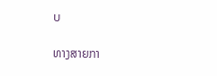ບ

ທາງສາຍກາ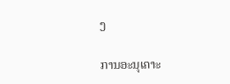ງ

ການອະນຸເຄາະ